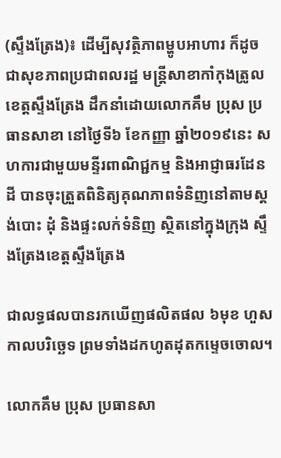(ស្ទឹងត្រែង)៖ ដើម្បីសុវត្ថិភាពម្ហូបអាហារ ក៏ដូចជាសុខភាពប្រជាពលរដ្ឋ មន្រ្តីសាខាកាំកុងត្រូលខេត្តស្ទឹងត្រែង ដឹកនាំដោយលោកគឹម ប្រុស ប្រធានសាខា នៅថ្ងៃទី៦ ខែកញ្ញា ឆ្នាំ២០១៩នេះ សហការជាមួយមន្ទីរពាណិជ្ជកម្ម និងអាជ្ញាធរដែនដី បានចុះត្រួតពិនិត្យគុណភាពទំនិញនៅតាមស្តង់បោះ ដុំ និងផ្ទះលក់ទំនិញ ស្ថិតនៅក្នុងក្រុង ស្ទឹងត្រែងខេត្តស្ទឹងត្រែង

ជាលទ្ធផលបានរកឃើញផលិតផល ៦មុខ ហួសកាលបរិច្ឆេទ ព្រមទាំងដកហូតដុតកម្ទេចចោល។

លោកគឹម ប្រុស ប្រធានសា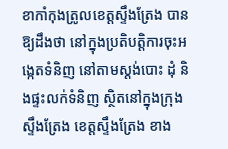ខាកាំកុងត្រូលខេត្តស្ទឹងត្រែង បានឱ្យដឹងថា នៅក្នុងប្រតិបត្តិការចុះអង្កេតទំនិញ នៅតាមស្តង់បោះ ដុំ និងផ្ទះលក់ទំនិញ ស្ថិតនៅក្នុងក្រុងស្ទឹងត្រែង ខេត្តស្ទឹងត្រែង ខាង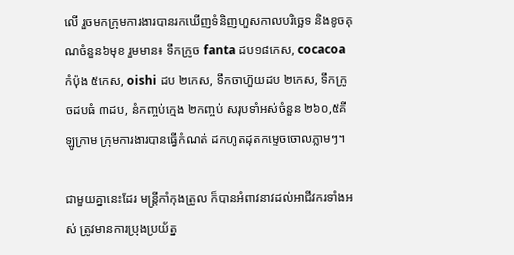លើ រួចមកក្រុមការងារបានរកឃើញទំនិញហួសកាលបរិច្ឆេទ និងខូចគុណចំនួន៦មុខ រួមមាន៖ ទឹកក្រូច fanta ដប១៨កេស, cocacoa កំប៉ុង ៥កេស, oishi ដប ២កេស, ទឹកចាហ៊ួយដប ២កេស, ទឹកក្រូចដបធំ ៣ដប, នំកញ្ចប់ក្មេង ២កញ្ចប់ សរុបទាំអស់ចំនួន ២៦០,៥គីឡូក្រាម ក្រុមការងារបានធ្វើកំណត់ ដកហូតដុតកម្ទេចចោលភ្លាមៗ។

ជាមួយគ្នានេះដែរ មន្រ្តីកាំកុងត្រូល ក៏បានអំពាវនាវដល់អាជីវករទាំងអស់ ត្រូវមានការប្រុងប្រយ័ត្ន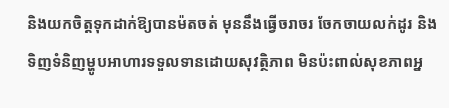និងយកចិត្តទុកដាក់ឱ្យបានម៉តចត់ មុននឹងធ្វើចរាចរ ចែកចាយលក់ដូរ និងទិញទំនិញម្ហូបអាហារទទួលទានដោយសុវត្ថិភាព មិនប៉ះពាល់សុខភាពអ្ន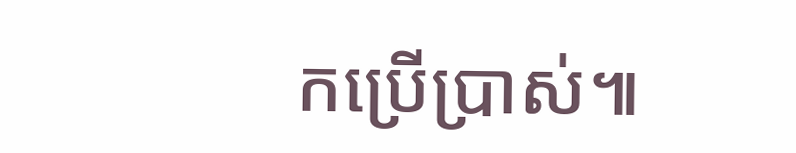កប្រើប្រាស់៕